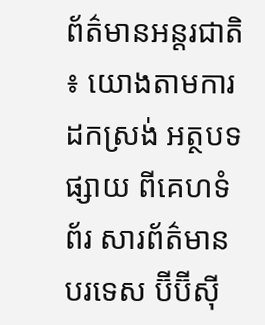ព័ត៌មានអន្តរជាតិ ៖ យោងតាមការដកស្រង់ អត្ថបទផ្សាយ ពីគេហទំព័រ សារព័ត៌មានបរទេស ប៊ីប៊ីស៊ី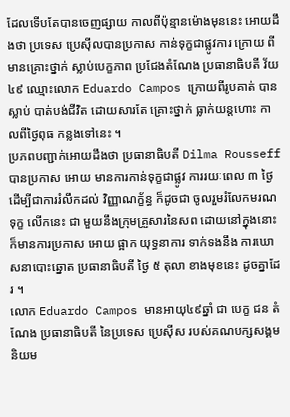ដែលទើបតែបានចេញផ្សាយ កាលពីប៉ុន្មានម៉ោងមុននេះ អោយដឹងថា ប្រទេស ប្រេស៊ីលបានប្រកាស កាន់ទុក្ខជាផ្លូវការ ក្រោយ ពី មានគ្រោះថ្នាក់ ស្លាប់បេក្ខភាព ប្រជែងតំណែង ប្រធានាធិបតី វ័យ ៤៩ ឈ្មោះលោក Eduardo Campos ក្រោយពីរូបគាត់ បាន ស្លាប់ បាត់បង់ជីវិត ដោយសារតែ គ្រោះថ្នាក់ ធ្លាក់យន្តហោះ កាលពីថ្ងៃពុធ កន្លងទៅនេះ ។
ប្រភពបញ្ជាក់អោយដឹងថា ប្រធានាធិបតី Dilma Rousseff បានប្រកាស អោយ មានការកាន់ទុក្ខជាផ្លូវ ការរយៈពេល ៣ ថ្ងៃ ដើម្បីជាការរំលឹកដល់ វិញ្ញាណក្ខ័ន្ធ ក៏ដូចជា ចូលរួមរំលែកមរណទុក្ខ លើកនេះ ជា មួយនឹងក្រុមគ្រួសារនៃសព ដោយនៅក្នុងនោះ ក៏មានការប្រកាស អោយ ផ្អាក យុទ្ធនាការ ទាក់ទងនឹង ការឃោសនាបោះឆ្នោត ប្រធានាធិបតី ថ្ងៃ ៥ តុលា ខាងមុខនេះ ដូចគ្នាដែរ ។
លោក Eduardo Campos មានអាយុ៤៩ឆ្នាំ ជា បេក្ខ ជន តំណែង ប្រធានាធិបតី នៃប្រទេស ប្រេស៊ីស របស់គណបក្សសង្គមនិយម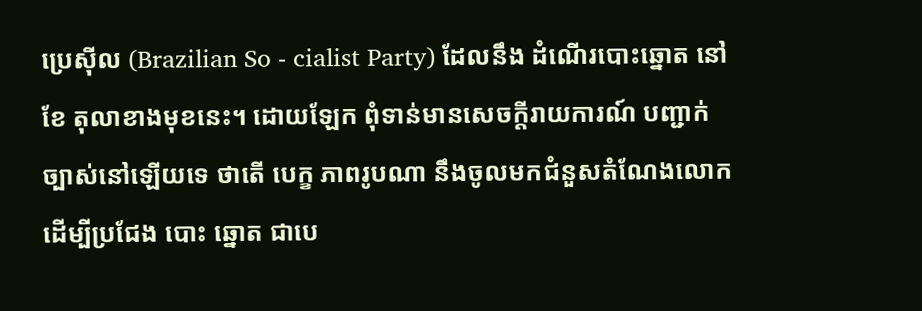ប្រេស៊ីល (Brazilian So - cialist Party) ដែលនឹង ដំណើរបោះឆ្នោត នៅខែ តុលាខាងមុខនេះ។ ដោយឡែក ពុំទាន់មានសេចក្តីរាយការណ៍ បញ្ជាក់ច្បាស់នៅឡើយទេ ថាតើ បេក្ខ ភាពរូបណា នឹងចូលមកជំនួសតំណែងលោក ដើម្បីប្រជែង បោះ ឆ្នោត ជាបេ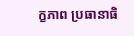ក្ខភាព ប្រធានាធិ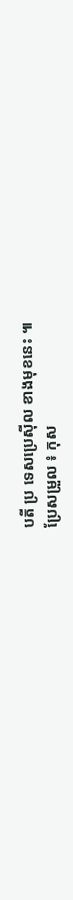បតី ប្រ ទេសប្រេស៊ីល ខាងមុខនេះ ៕
ប្រែសម្រួល ៖ កុស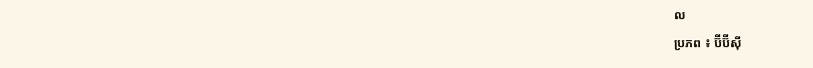ល
ប្រភព ៖ ប៊ីប៊ីស៊ី